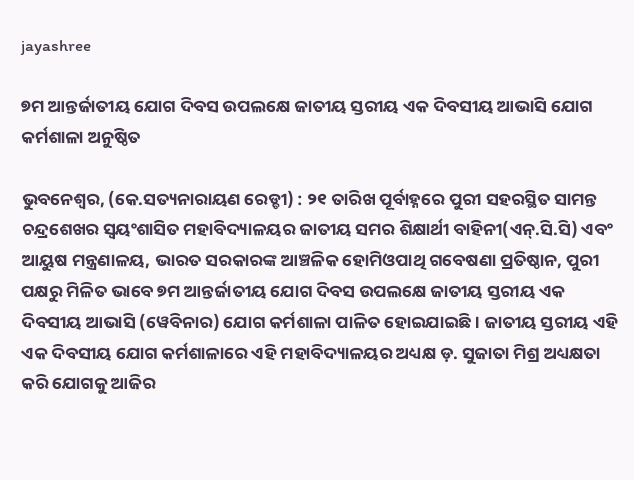jayashree

୭ମ ଆନ୍ତର୍ଜାତୀୟ ଯୋଗ ଦିବସ ଉପଲକ୍ଷେ ଜାତୀୟ ସ୍ତରୀୟ ଏକ ଦିବସୀୟ ଆଭାସି ଯୋଗ କର୍ମଶାଳା ଅନୁଷ୍ଠିତ

ଭୁବନେଶ୍ୱର, (କେ.ସତ୍ୟନାରାୟଣ ରେଡ୍ଡୀ) : ୨୧ ତାରିଖ ପୂର୍ବାହ୍ନରେ ପୁରୀ ସହରସ୍ଥିତ ସାମନ୍ତ ଚନ୍ଦ୍ରଶେଖର ସ୍ଵୟଂଶାସିତ ମହାବିଦ୍ୟାଳୟର ଜାତୀୟ ସମର ଶିକ୍ଷାର୍ଥୀ ବାହିନୀ(ଏନ୍.ସି.ସି) ଏବଂ ଆୟୁଷ ମନ୍ତ୍ରଣାଳୟ, ଭାରତ ସରକାରଙ୍କ ଆଞ୍ଚଳିକ ହୋମିଓପାଥି ଗବେଷଣା ପ୍ରତିଷ୍ଠାନ, ପୁରୀ ପକ୍ଷରୁ ମିଳିତ ଭାବେ ୭ମ ଆନ୍ତର୍ଜାତୀୟ ଯୋଗ ଦିବସ ଉପଲକ୍ଷେ ଜାତୀୟ ସ୍ତରୀୟ ଏକ ଦିବସୀୟ ଆଭାସି (ୱେବିନାର) ଯୋଗ କର୍ମଶାଳା ପାଳିତ ହୋଇଯାଇଛି । ଜାତୀୟ ସ୍ତରୀୟ ଏହି ଏକ ଦିବସୀୟ ଯୋଗ କର୍ମଶାଳାରେ ଏହି ମହାବିଦ୍ୟାଳୟର ଅଧ୍ୟକ୍ଷ ଡ଼. ସୁଜାତା ମିଶ୍ର ଅଧ୍ୟକ୍ଷତା କରି ଯୋଗକୁ ଆଜିର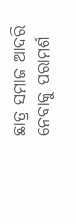ଛାତ୍ର ସମାଜ ଆଦରି ନେବାକୁ ପରାମର୍ଶ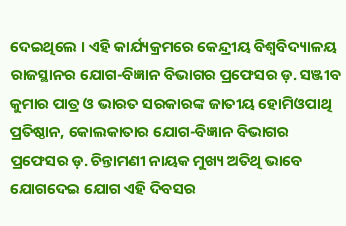ଦେଇଥିଲେ । ଏହି କାର୍ଯ୍ୟକ୍ରମରେ କେନ୍ଦ୍ରୀୟ ବିଶ୍ୱବିଦ୍ୟାଳୟ ରାଜସ୍ଥାନର ଯୋଗ-ବିଜ୍ଞାନ ବିଭାଗର ପ୍ରଫେସର ଡ଼. ସଞ୍ଜୀବ କୁମାର ପାତ୍ର ଓ ଭାରତ ସରକାରଙ୍କ ଜାତୀୟ ହୋମିଓପାଥି ପ୍ରତିଷ୍ଠାନ, କୋଲକାତାର ଯୋଗ-ବିଜ୍ଞାନ ବିଭାଗର ପ୍ରଫେସର ଡ଼. ଚିନ୍ତାମଣୀ ନାୟକ ମୁଖ୍ୟ ଅତିଥି ଭାବେ ଯୋଗଦେଇ ଯୋଗ ଏହି ଦିବସର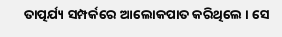ତାତ୍ପର୍ଯ୍ୟ ସମ୍ପର୍କରେ ଆଲୋକପାତ କରିଥିଲେ । ସେ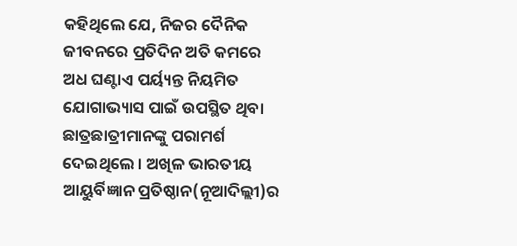କହିଥିଲେ ଯେ, ନିଜର ଦୈନିକ ଜୀବନରେ ପ୍ରତିଦିନ ଅତି କମରେ ଅଧ ଘଣ୍ଟାଏ ପର୍ୟ୍ୟନ୍ତ ନିୟମିତ ଯୋଗାଭ୍ୟାସ ପାଇଁ ଉପସ୍ଥିତ ଥିବା ଛାତ୍ରଛାତ୍ରୀମାନଙ୍କୁ ପରାମର୍ଶ ଦେଇଥିଲେ । ଅଖିଳ ଭାରତୀୟ ଆୟୁର୍ବିଜ୍ଞାନ ପ୍ରତିଷ୍ଠାନ(ନୂଆଦିଲ୍ଲୀ)ର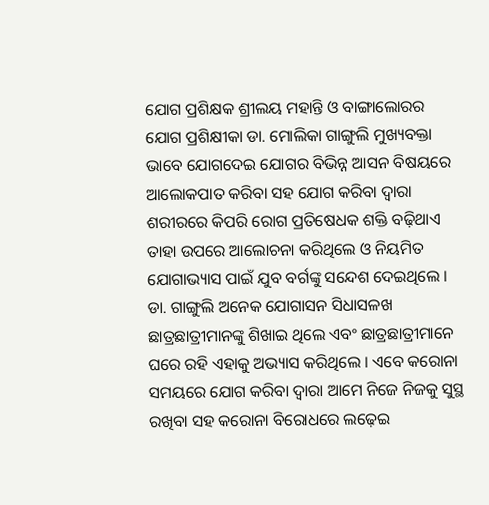ଯୋଗ ପ୍ରଶିକ୍ଷକ ଶ୍ରୀଲୟ ମହାନ୍ତି ଓ ବାଙ୍ଗାଲୋରର ଯୋଗ ପ୍ରଶିକ୍ଷୀକା ଡା. ମୋଲିକା ଗାଙ୍ଗୁଲି ମୁଖ୍ୟବକ୍ତା ଭାବେ ଯୋଗଦେଇ ଯୋଗର ବିଭିନ୍ନ ଆସନ ବିଷୟରେ ଆଲୋକପାତ କରିବା ସହ ଯୋଗ କରିବା ଦ୍ୱାରା ଶରୀରରେ କିପରି ରୋଗ ପ୍ରତିଷେଧକ ଶକ୍ତି ବଢ଼ିଥାଏ ତାହା ଉପରେ ଆଲୋଚନା କରିଥିଲେ ଓ ନିୟମିତ ଯୋଗାଭ୍ୟାସ ପାଇଁ ଯୁବ ବର୍ଗଙ୍କୁ ସନ୍ଦେଶ ଦେଇଥିଲେ । ଡା. ଗାଙ୍ଗୁଲି ଅନେକ ଯୋଗାସନ ସିଧାସଳଖ ଛାତ୍ରଛାତ୍ରୀମାନଙ୍କୁ ଶିଖାଇ ଥିଲେ ଏବଂ ଛାତ୍ରଛାତ୍ରୀମାନେ ଘରେ ରହି ଏହାକୁ ଅଭ୍ୟାସ କରିଥିଲେ । ଏବେ କରୋନା ସମୟରେ ଯୋଗ କରିବା ଦ୍ୱାରା ଆମେ ନିଜେ ନିଜକୁ ସୁସ୍ଥ ରଖିବା ସହ କରୋନା ବିରୋଧରେ ଲଢ଼େଇ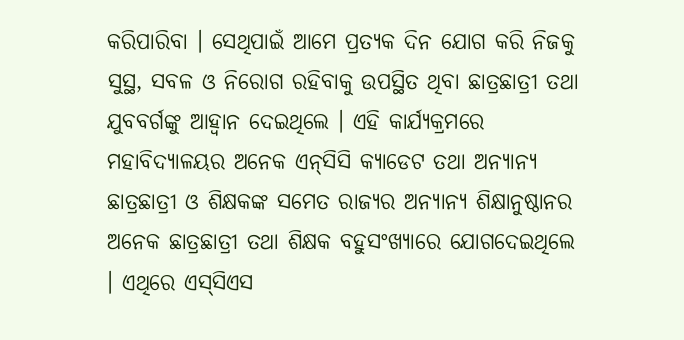କରିପାରିବା । ସେଥିପାଇଁ ଆମେ ପ୍ରତ୍ୟକ ଦିନ ଯୋଗ କରି ନିଜକୁ ସୁସ୍ଥ, ସବଳ ଓ ନିରୋଗ ରହିବାକୁ ଉପସ୍ଥିତ ଥିବା ଛାତ୍ରଛାତ୍ରୀ ତଥା ଯୁବବର୍ଗଙ୍କୁ ଆହ୍ଵାନ ଦେଇଥିଲେ । ଏହି କାର୍ଯ୍ୟକ୍ରମରେ ମହାବିଦ୍ୟାଳୟର ଅନେକ ଏନ୍‌ସିସି କ୍ୟାଡେଟ ତଥା ଅନ୍ୟାନ୍ୟ ଛାତ୍ରଛାତ୍ରୀ ଓ ଶିକ୍ଷକଙ୍କ ସମେତ ରାଜ୍ୟର ଅନ୍ୟାନ୍ୟ ଶିକ୍ଷାନୁଷ୍ଠାନର ଅନେକ ଛାତ୍ରଛାତ୍ରୀ ତଥା ଶିକ୍ଷକ ବହୁସଂଖ୍ୟାରେ ଯୋଗଦେଇଥିଲେ । ଏଥିରେ ଏସ୍‌ସିଏସ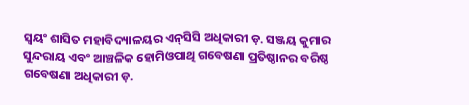ସ୍ଵୟଂ ଶାସିତ ମହାବିଦ୍ୟାଳୟର ଏନ୍‌ସିସି ଅଧିକାରୀ ଡ଼. ସଞ୍ଜୟ କୁମାର ସୁନ୍ଦରାୟ ଏବଂ ଆଞ୍ଚଳିକ ହୋମିଓପାଥି ଗବେଷଣା ପ୍ରତିଷ୍ଠାନର ବରିଷ୍ଠ ଗବେଷଣା ଅଧିକାରୀ ଡ଼.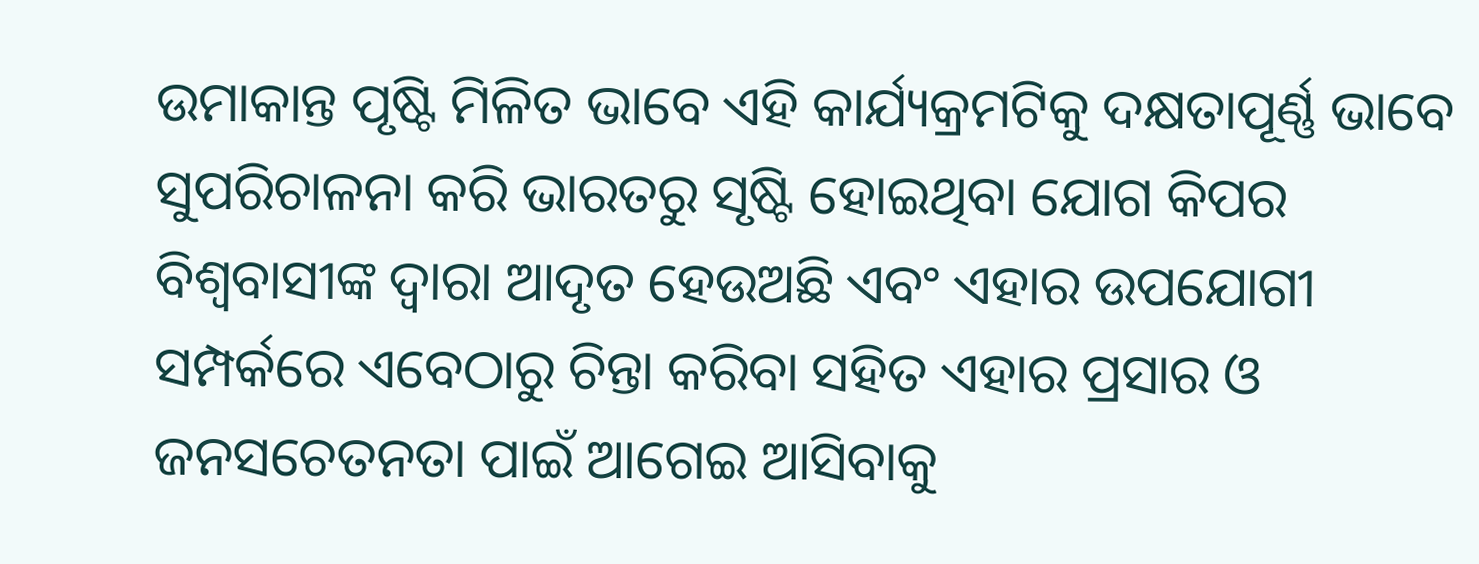ଉମାକାନ୍ତ ପୃଷ୍ଟି ମିଳିତ ଭାବେ ଏହି କାର୍ଯ୍ୟକ୍ରମଟିକୁ ଦକ୍ଷତାପୂର୍ଣ୍ଣ ଭାବେ ସୁପରିଚାଳନା କରି ଭାରତରୁ ସୃଷ୍ଟି ହୋଇଥିବା ଯୋଗ କିପର ବିଶ୍ଵବାସୀଙ୍କ ଦ୍ଵାରା ଆଦୃତ ହେଉଅଛି ଏବଂ ଏହାର ଉପଯୋଗୀ ସମ୍ପର୍କରେ ଏବେଠାରୁ ଚିନ୍ତା କରିବା ସହିତ ଏହାର ପ୍ରସାର ଓ ଜନସଚେତନତା ପାଇଁ ଆଗେଇ ଆସିବାକୁ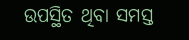ଉପସ୍ଥିତ ଥିବା ସମସ୍ତ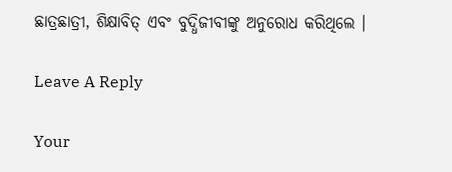ଛାତ୍ରଛାତ୍ରୀ, ଶିକ୍ଷାବିତ୍ ଏବଂ ବୁଦ୍ଧିଜୀବୀଙ୍କୁ ଅନୁରୋଧ କରିଥିଲେ ।

Leave A Reply

Your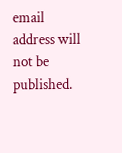email address will not be published.